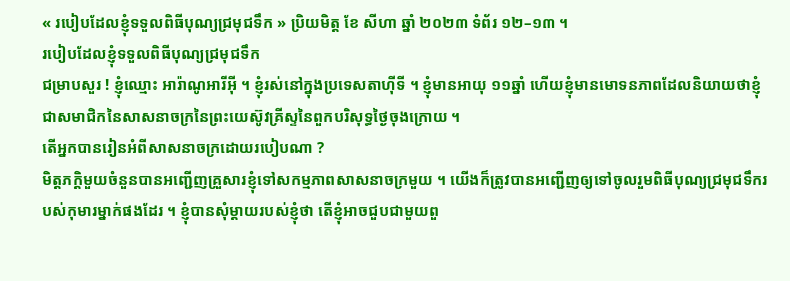« របៀបដែលខ្ញុំទទួលពិធីបុណ្យជ្រមុជទឹក » ប្រិយមិត្ត ខែ សីហា ឆ្នាំ ២០២៣ ទំព័រ ១២–១៣ ។
របៀបដែលខ្ញុំទទួលពិធីបុណ្យជ្រមុជទឹក
ជម្រាបសួរ ! ខ្ញុំឈ្មោះ អារ៉ាណូអារីអ៊ី ។ ខ្ញុំរស់នៅក្នុងប្រទេសតាហ៊ីទី ។ ខ្ញុំមានអាយុ ១១ឆ្នាំ ហើយខ្ញុំមានមោទនភាពដែលនិយាយថាខ្ញុំជាសមាជិកនៃសាសនាចក្រនៃព្រះយេស៊ូវគ្រីស្ទនៃពួកបរិសុទ្ធថ្ងៃចុងក្រោយ ។
តើអ្នកបានរៀនអំពីសាសនាចក្រដោយរបៀបណា ?
មិត្តភក្តិមួយចំនួនបានអញ្ជើញគ្រួសារខ្ញុំទៅសកម្មភាពសាសនាចក្រមួយ ។ យើងក៏ត្រូវបានអញ្ជើញឲ្យទៅចូលរួមពិធីបុណ្យជ្រមុជទឹករបស់កុមារម្នាក់ផងដែរ ។ ខ្ញុំបានសុំម្តាយរបស់ខ្ញុំថា តើខ្ញុំអាចជួបជាមួយពួ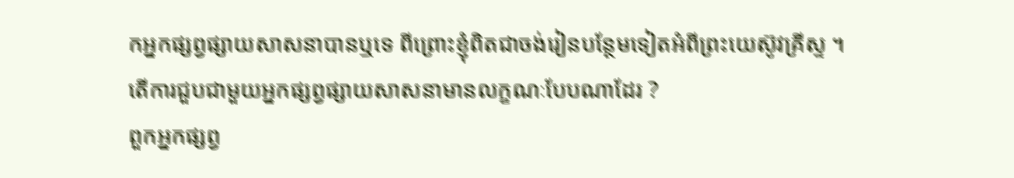កអ្នកផ្សព្វផ្សាយសាសនាបានឬទេ ពីព្រោះខ្ញុំពិតជាចង់រៀនបន្ថែមទៀតអំពីព្រះយេស៊ូវគ្រីស្ទ ។
តើការជួបជាមួយអ្នកផ្សព្វផ្សាយសាសនាមានលក្ខណៈបែបណាដែរ ?
ពួកអ្នកផ្សព្វ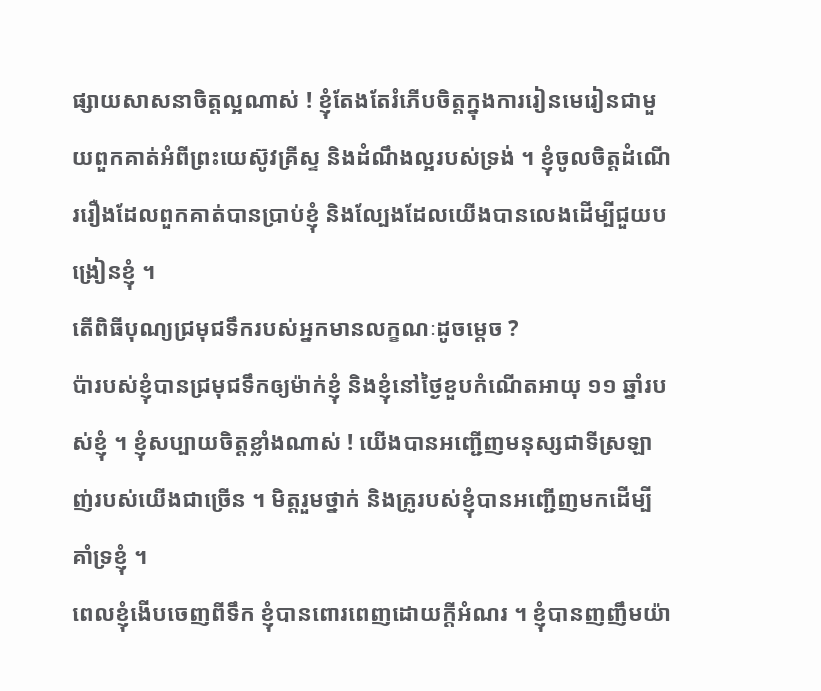ផ្សាយសាសនាចិត្តល្អណាស់ ! ខ្ញុំតែងតែរំភើបចិត្តក្នុងការរៀនមេរៀនជាមួយពួកគាត់អំពីព្រះយេស៊ូវគ្រីស្ទ និងដំណឹងល្អរបស់ទ្រង់ ។ ខ្ញុំចូលចិត្តដំណើររឿងដែលពួកគាត់បានប្រាប់ខ្ញុំ និងល្បែងដែលយើងបានលេងដើម្បីជួយបង្រៀនខ្ញុំ ។
តើពិធីបុណ្យជ្រមុជទឹករបស់អ្នកមានលក្ខណៈដូចម្តេច ?
ប៉ារបស់ខ្ញុំបានជ្រមុជទឹកឲ្យម៉ាក់ខ្ញុំ និងខ្ញុំនៅថ្ងៃខួបកំណើតអាយុ ១១ ឆ្នាំរបស់ខ្ញុំ ។ ខ្ញុំសប្បាយចិត្តខ្លាំងណាស់ ! យើងបានអញ្ជើញមនុស្សជាទីស្រឡាញ់របស់យើងជាច្រើន ។ មិត្តរួមថ្នាក់ និងគ្រូរបស់ខ្ញុំបានអញ្ជើញមកដើម្បីគាំទ្រខ្ញុំ ។
ពេលខ្ញុំងើបចេញពីទឹក ខ្ញុំបានពោរពេញដោយក្តីអំណរ ។ ខ្ញុំបានញញឹមយ៉ា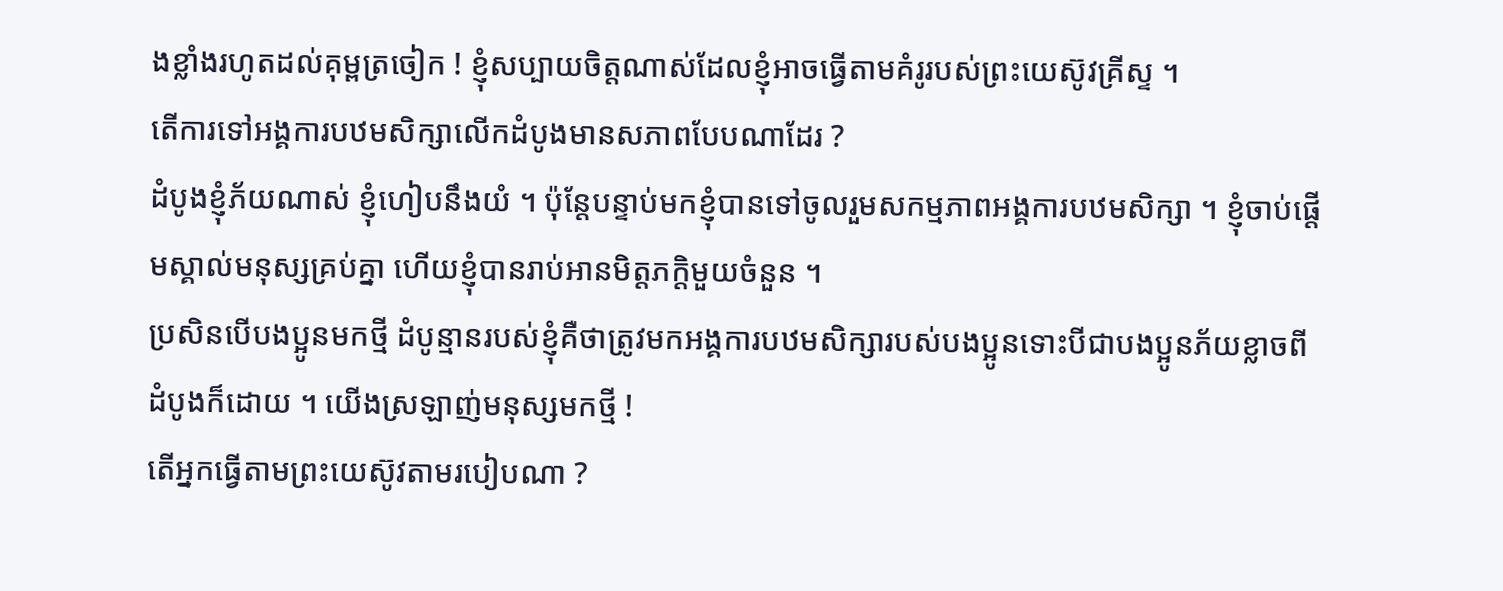ងខ្លាំងរហូតដល់គុម្ពត្រចៀក ! ខ្ញុំសប្បាយចិត្តណាស់ដែលខ្ញុំអាចធ្វើតាមគំរូរបស់ព្រះយេស៊ូវគ្រីស្ទ ។
តើការទៅអង្គការបឋមសិក្សាលើកដំបូងមានសភាពបែបណាដែរ ?
ដំបូងខ្ញុំភ័យណាស់ ខ្ញុំហៀបនឹងយំ ។ ប៉ុន្តែបន្ទាប់មកខ្ញុំបានទៅចូលរួមសកម្មភាពអង្គការបឋមសិក្សា ។ ខ្ញុំចាប់ផ្តើមស្គាល់មនុស្សគ្រប់គ្នា ហើយខ្ញុំបានរាប់អានមិត្តភក្តិមួយចំនួន ។
ប្រសិនបើបងប្អូនមកថ្មី ដំបូន្មានរបស់ខ្ញុំគឺថាត្រូវមកអង្គការបឋមសិក្សារបស់បងប្អូនទោះបីជាបងប្អូនភ័យខ្លាចពីដំបូងក៏ដោយ ។ យើងស្រឡាញ់មនុស្សមកថ្មី !
តើអ្នកធ្វើតាមព្រះយេស៊ូវតាមរបៀបណា ?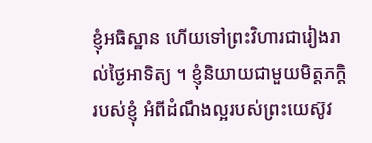ខ្ញុំអធិស្ឋាន ហើយទៅព្រះវិហារជារៀងរាល់ថ្ងៃអាទិត្យ ។ ខ្ញុំនិយាយជាមួយមិត្តភក្តិរបស់ខ្ញុំ អំពីដំណឹងល្អរបស់ព្រះយេស៊ូវ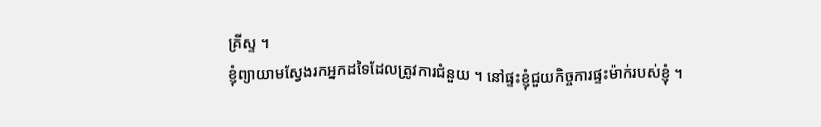គ្រីស្ទ ។
ខ្ញុំព្យាយាមស្វែងរកអ្នកដទៃដែលត្រូវការជំនួយ ។ នៅផ្ទះខ្ញុំជួយកិច្ចការផ្ទះម៉ាក់របស់ខ្ញុំ ។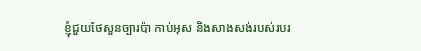ខ្ញុំជួយថែសួនច្បារប៉ា កាប់អុស និងសាងសង់របស់របរ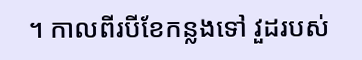។ កាលពីរបីខែកន្លងទៅ វួដរបស់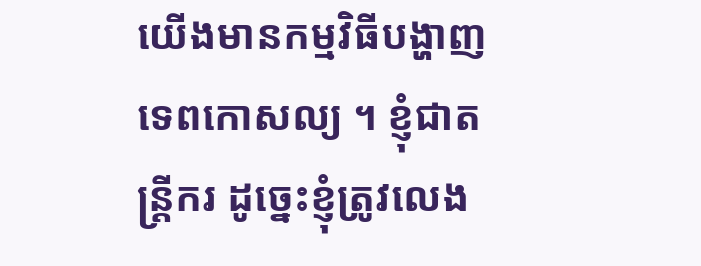យើងមានកម្មវិធីបង្ហាញទេពកោសល្យ ។ ខ្ញុំជាតន្រ្តីករ ដូច្នេះខ្ញុំត្រូវលេង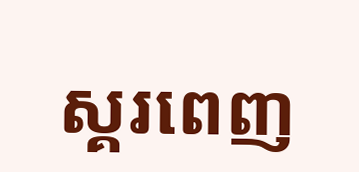ស្គរពេញ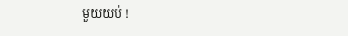មួយយប់ !